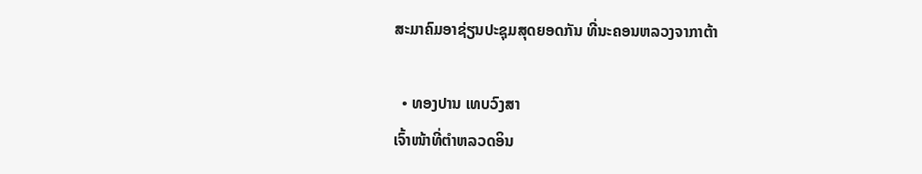ສະມາຄົມອາຊ່ຽນປະຊຸມສຸດຍອດກັນ ທີ່ນະຄອນຫລວງຈາກາຕ້າ

  • ທອງປານ ເທບວົງສາ
ເຈົ້າໜ້າທີ່ຕໍາຫລວດອິນ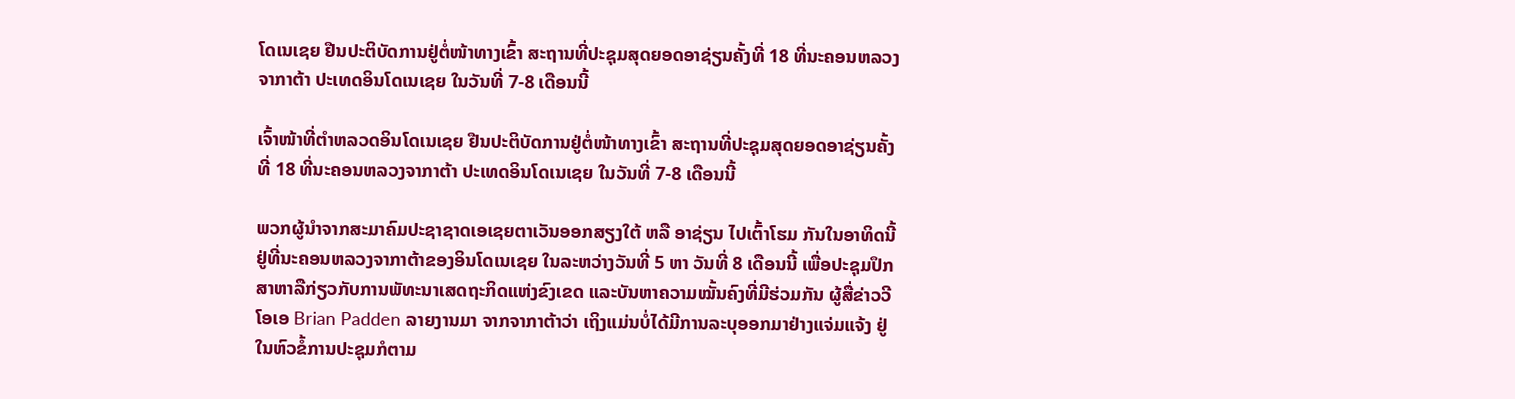ໂດເນເຊຍ ຢືນປະຕິບັດການຢູ່ຕໍ່ໜ້າທາງເຂົ້າ ສະຖານທີ່ປະຊຸມສຸດຍອດອາຊ່ຽນຄັ້ງທີ່ 18 ທີ່ນະຄອນຫລວງຈາກາຕ້າ ປະເທດອິນໂດເນເຊຍ ໃນວັນທີ່ 7-8 ເດືອນນີ້

ເຈົ້າໜ້າທີ່ຕໍາຫລວດອິນໂດເນເຊຍ ຢືນປະຕິບັດການຢູ່ຕໍ່ໜ້າທາງເຂົ້າ ສະຖານທີ່ປະຊຸມສຸດຍອດອາຊ່ຽນຄັ້ງທີ່ 18 ທີ່ນະຄອນຫລວງຈາກາຕ້າ ປະເທດອິນໂດເນເຊຍ ໃນວັນທີ່ 7-8 ເດືອນນີ້

ພວກຜູ້ນໍາຈາກສະມາຄົມປະຊາຊາດເອເຊຍຕາເວັນອອກສຽງໃຕ້ ຫລື ອາຊ່ຽນ ໄປເຕົ້າໂຮມ ກັນໃນອາທິດນີ້ຢູ່ທີ່ນະຄອນຫລວງຈາກາຕ້າຂອງອິນໂດເນເຊຍ ໃນລະຫວ່າງວັນທີ່ 5 ຫາ ວັນທີ່ 8 ເດືອນນີ້ ເພື່ອປະຊຸມປຶກສາຫາລືກ່ຽວກັບການພັທະນາເສດຖະກິດແຫ່ງຂົງເຂດ ແລະບັນຫາຄວາມໝັ້ນຄົງທີ່ມີຮ່ວມກັນ ຜູ້ສື່ຂ່າວວີໂອເອ Brian Padden ລາຍງານມາ ຈາກຈາກາຕ້າວ່າ ເຖິງແມ່ນບໍ່ໄດ້ມີການລະບຸອອກມາຢ່າງແຈ່ມແຈ້ງ ຢູ່ໃນຫົວຂໍ້ການປະຊຸມກໍຕາມ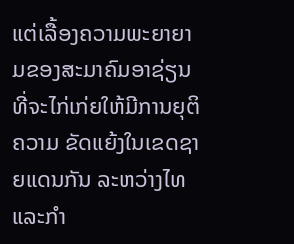ແຕ່ເລື້ອງຄວາມພະຍາຍາມຂອງສະມາຄົມອາຊ່ຽນ ທີ່ຈະໄກ່ເກ່ຍໃຫ້ມີການຍຸຕິຄວາມ ຂັດແຍ້ງໃນເຂດຊາຍແດນກັນ ລະຫວ່າງໄທແລະກໍາ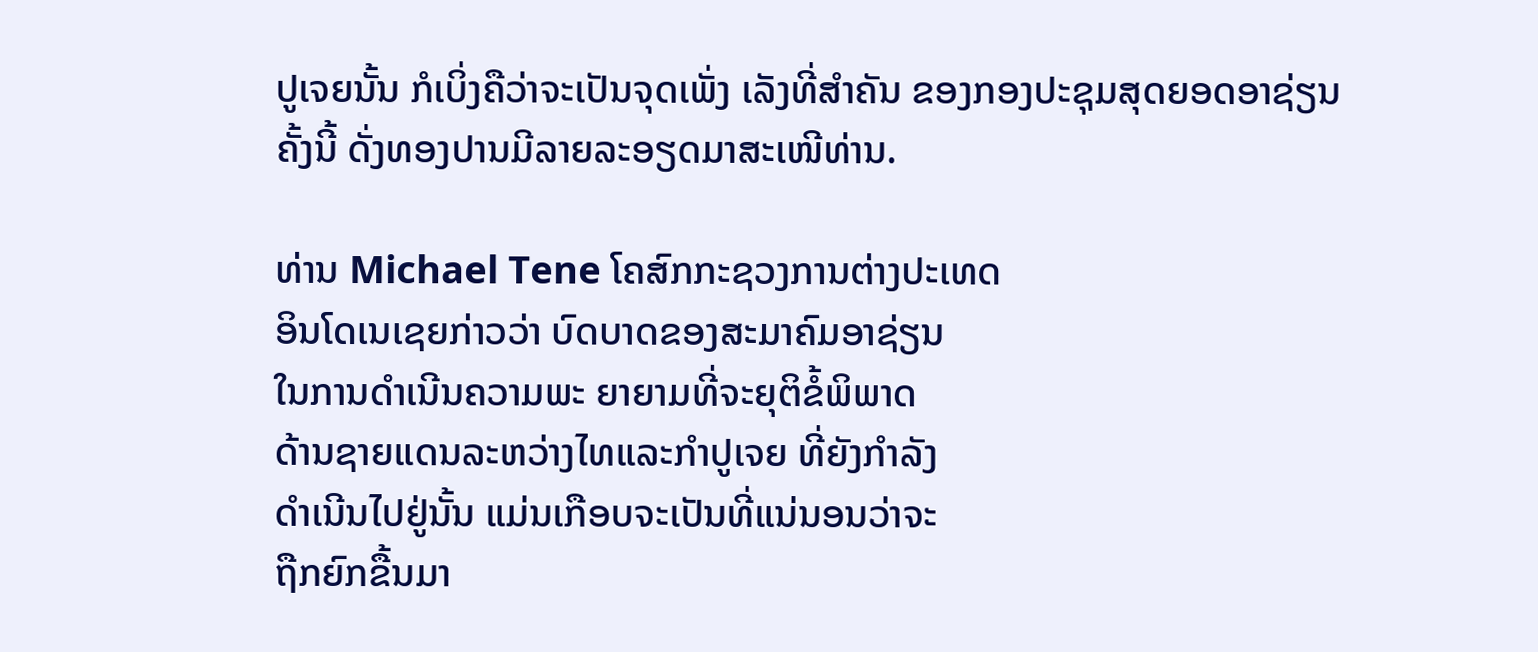ປູເຈຍນັ້ນ ກໍເບິ່ງຄືວ່າຈະເປັນຈຸດເພັ່ງ ເລັງທີ່ສໍາຄັນ ຂອງກອງປະຊຸມສຸດຍອດອາຊ່ຽນຄັ້ງນີ້ ດັ່ງທອງປານມີລາຍລະອຽດມາສະເໜີທ່ານ.

ທ່ານ Michael Tene ໂຄສົກກະຊວງການຕ່າງປະເທດ
ອິນໂດເນເຊຍກ່າວວ່າ ບົດບາດຂອງສະມາຄົມອາຊ່ຽນ
ໃນການດໍາເນີນຄວາມພະ ຍາຍາມທີ່ຈະຍຸຕິຂໍ້ພິພາດ
ດ້ານຊາຍແດນລະຫວ່າງໄທແລະກໍາປູເຈຍ ທີ່ຍັງກໍາລັງ
ດໍາເນີນໄປຢູ່ນັ້ນ ແມ່ນເກືອບຈະເປັນທີ່ແນ່ນອນວ່າຈະ
ຖືກຍົກຂື້ນມາ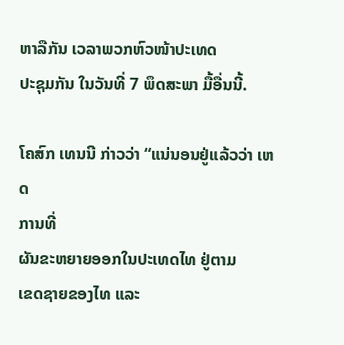ຫາລືກັນ ເວລາພວກຫົວໜ້າປະເທດ
ປະຊຸມກັນ ໃນວັນທີ່ 7 ພຶດສະພາ ມື້ອື່ນນີ້.

ໂຄສົກ ເທນນີ ກ່າວວ່າ “ແນ່ນອນຢູ່ແລ້ວວ່າ ເຫດ
ການທີ່
ຜັນຂະຫຍາຍອອກໃນປະເທດໄທ ຢູ່ຕາມ
ເຂດຊາຍຂອງໄທ ແລະ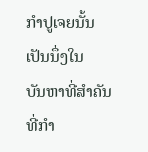ກໍາປູເຈຍນັ້ນ
ເປັນນຶ່ງໃນ
ບັນຫາທີ່ສໍາຄັນ
ທີ່ກໍາ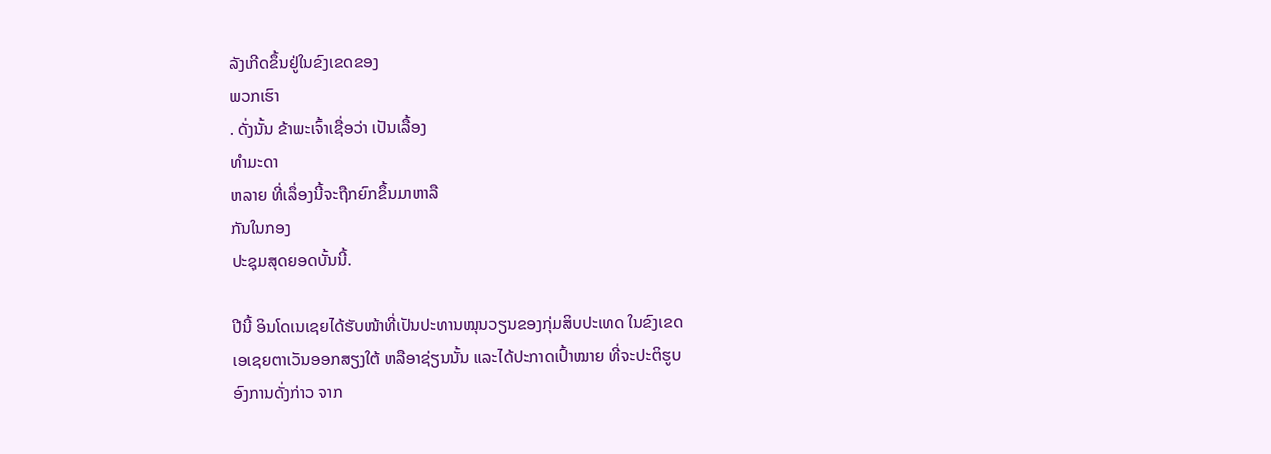ລັງເກີດຂຶ້ນຢູ່ໃນຂົງເຂດຂອງ
ພວກເຮົາ
. ດັ່ງນັ້ນ ຂ້າພະເຈົ້າເຊື່ອວ່າ ເປັນເລື້ອງ
ທໍາມະດາ
ຫລາຍ ທີ່ເລຶ່ອງນີ້ຈະຖືກຍົກຂຶ້ນມາຫາລື
ກັນໃນກອງ
ປະຊຸມສຸດຍອດບັ້ນນີ້.

ປີນີ້ ອິນໂດເນເຊຍໄດ້ຮັບໜ້າທີ່ເປັນປະທານໝຸນວຽນຂອງກຸ່ມສິບປະເທດ ໃນຂົງເຂດ
ເອເຊຍຕາເວັນອອກສຽງໃຕ້ ຫລືອາຊ່ຽນນັ້ນ ແລະໄດ້ປະກາດເປົ້າໝາຍ ທີ່ຈະປະຕິຮູບ
ອົງການດັ່ງກ່າວ ຈາກ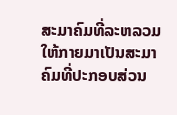ສະມາຄົມທີ່ລະຫລວມ ໃຫ້ກາຍມາເປັນສະມາຄົມທີ່ປະກອບສ່ວນ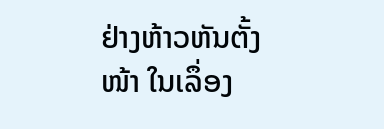ຢ່າງຫ້າວຫັນຕັ້ງໜ້າ ໃນເລຶ່ອງ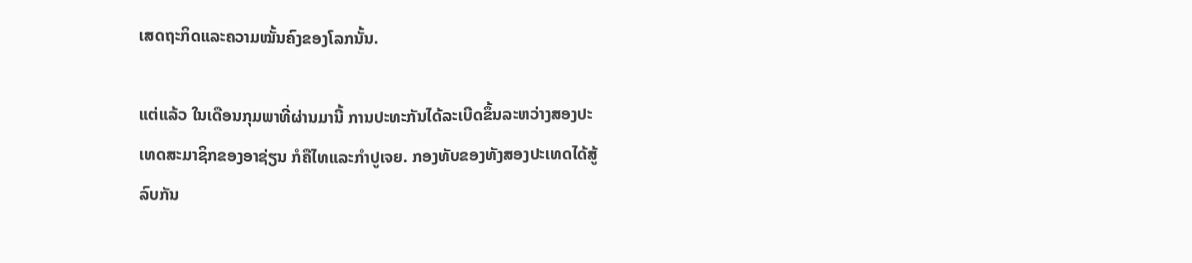ເສດຖະກິດແລະຄວາມໝັ້ນຄົງຂອງໂລກນັ້ນ.

ແຕ່ແລ້ວ ໃນເດືອນກຸມພາທີ່ຜ່ານມານີ້ ການປະທະກັນໄດ້ລະເບີດຂຶ້ນລະຫວ່າງສອງປະ
ເທດສະມາຊິກຂອງອາຊ່ຽນ ກໍຄືໄທແລະກໍາປູເຈຍ. ກອງທັບຂອງທັງສອງປະເທດໄດ້ສູ້
ລົບກັນ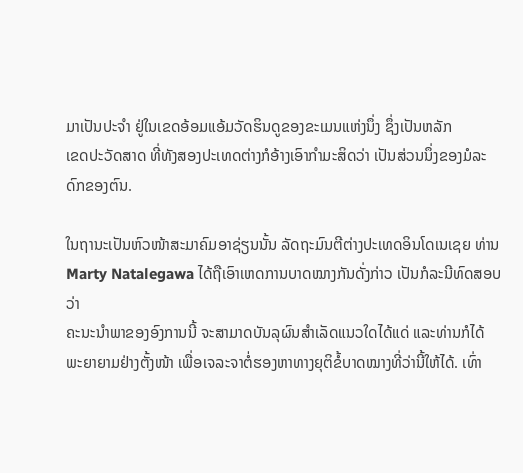ມາເປັນປະຈໍາ ຢູ່ໃນເຂດອ້ອມແອ້ມວັດຮິນດູຂອງຂະເມນແຫ່ງນຶ່ງ ຊຶ່ງເປັນຫລັກ
ເຂດປະວັດສາດ ທີ່ທັງສອງປະເທດຕ່າງກໍອ້າງເອົາກໍາມະສິດວ່າ ເປັນສ່ວນນຶ່ງຂອງມໍລະ ດົກຂອງຕົນ.

ໃນຖານະເປັນຫົວໜ້າສະມາຄົມອາຊ່ຽນນັ້ນ ລັດຖະມົນຕີຕ່າງປະເທດອິນໂດເນເຊຍ ທ່ານ
Marty Natalegawa ໄດ້ຖືເອົາເຫດການບາດໝາງກັນດັ່ງກ່າວ ເປັນກໍລະນີທົດສອບວ່າ
ຄະນະນໍາພາຂອງອົງການນີ້ ຈະສາມາດບັນລຸຜົນສໍາເລັດແນວໃດໄດ້ແດ່ ແລະທ່ານກໍໄດ້
ພະຍາຍາມຢ່າງຕັ້ງໜ້າ ເພື່ອເຈລະຈາຕໍ່ຮອງຫາທາງຍຸຕິຂໍ້ບາດໝາງທີ່ວ່ານີ້ໃຫ້ໄດ້. ເທົ່າ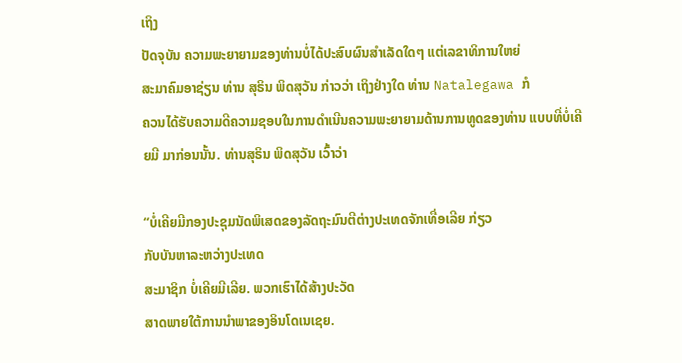ເຖິງ
ປັດຈຸບັນ ຄວາມພະຍາຍາມຂອງທ່ານບໍ່ໄດ້ປະສົບຜົນສໍາເລັດໃດໆ ແຕ່ເລຂາທິການໃຫຍ່
ສະມາຄົມອາຊ່ຽນ ທ່ານ ສຸຣິນ ພິດສຸວັນ ກ່າວວ່າ ເຖິງຢ່າງໃດ ທ່ານ Natalegawa ກໍ
ຄວນໄດ້ຮັບຄວາມດີຄວາມຊອບໃນການດໍາເນີນຄວາມພະຍາຍາມດ້ານການທູດຂອງທ່ານ ແບບທີ່ບໍ່ເຄີຍມີ ມາກ່ອນນັ້ນ. ທ່ານສຸຣິນ ພິດສຸວັນ ເວົ້າວ່າ

“ບໍ່ເຄີຍມີກອງປະຊຸມນັດພິເສດຂອງລັດຖະມົນຕີຕ່າງປະເທດຈັກເທື່ອເລີຍ ກ່ຽວ
ກັບບັນຫາລະຫວ່າງປະເທດ
ສະມາຊິກ ບໍ່ເຄີຍມີເລີຍ. ພວກເຮົາໄດ້ສ້າງປະວັດ
ສາດພາຍໃຕ້ການນໍາພາຂອງອິນໂດເນເຊຍ.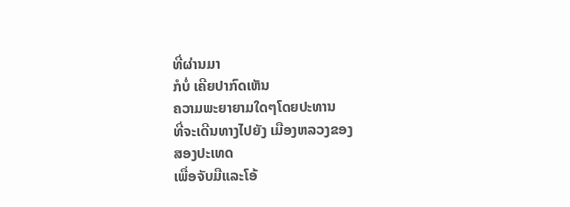ທີ່ຜ່ານມາ
ກໍບໍ່ ເຄີຍປາກົດເຫັນ
ຄວາມພະຍາຍາມໃດໆໂດຍປະທານ
ທີ່ຈະເດີນທາງໄປຍັງ ເມືອງຫລວງຂອງ
ສອງປະເທດ
ເພື່ອຈັບມືແລະໂອ້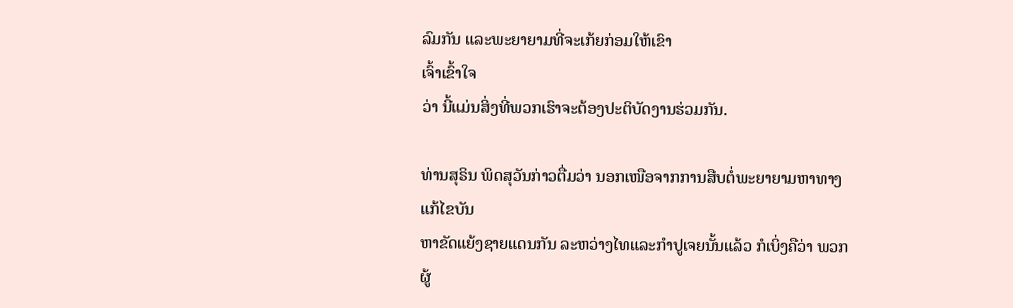ລົມກັນ ແລະພະຍາຍາມທີ່ຈະເກ້ຍກ່ອມໃຫ້ເຂົາ
ເຈົ້າເຂົ້າໃຈ
ວ່າ ນີ້ແມ່ນສິ່ງທີ່ພວກເຮົາຈະຕ້ອງປະຕິບັດງານຮ່ວມກັນ.

ທ່ານສຸຣິນ ພິດສຸວັນກ່າວຕື່ມວ່າ ນອກເໜືອຈາກການສືບຕໍ່ພະຍາຍາມຫາທາງແກ້ໄຂບັນ
ຫາຂັດແຍ້ງຊາຍແດນກັນ ລະຫວ່າງໄທແລະກໍາປູເຈຍນັ້ນແລ້ວ ກໍເບິ່ງຄືວ່າ ພວກຜູ້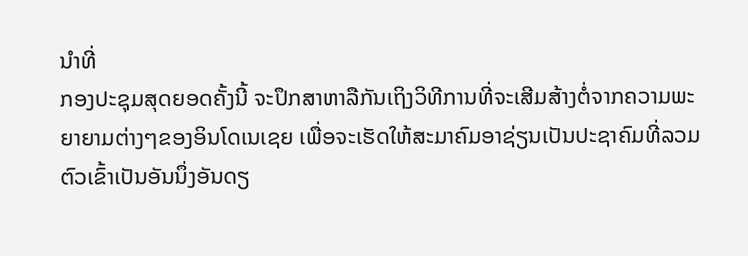ນໍາທີ່
ກອງປະຊຸມສຸດຍອດຄັ້ງນີ້ ຈະປຶກສາຫາລືກັນເຖິງວິທີການທີ່ຈະເສີມສ້າງຕໍ່ຈາກຄວາມພະ
ຍາຍາມຕ່າງໆຂອງອິນໂດເນເຊຍ ເພື່ອຈະເຮັດໃຫ້ສະມາຄົມອາຊ່ຽນເປັນປະຊາຄົມທີ່ລວມ
ຕົວເຂົ້າເປັນອັນນຶ່ງອັນດຽ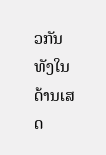ວກັນ ທັງໃນດ້ານເສດ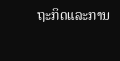ຖະກິດແລະການ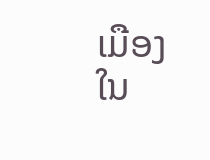ເມືອງໃນ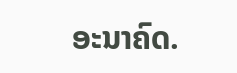ອະນາຄົດ.